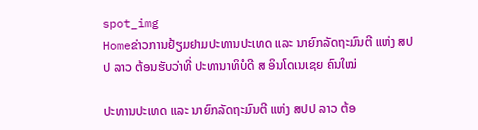spot_img
Homeຂ່າວການຢ້ຽມຢາມປະທານປະເທດ ແລະ ນາຍົກລັດຖະມົນຕີ ແຫ່ງ ສປປ ລາວ ຕ້ອນຮັບວ່າທີ່ ປະທານາທິບໍດີ ສ ອິນໂດເນເຊຍ ຄົນໃໝ່

ປະທານປະເທດ ແລະ ນາຍົກລັດຖະມົນຕີ ແຫ່ງ ສປປ ລາວ ຕ້ອ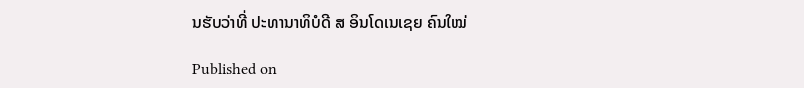ນຮັບວ່າທີ່ ປະທານາທິບໍດີ ສ ອິນໂດເນເຊຍ ຄົນໃໝ່

Published on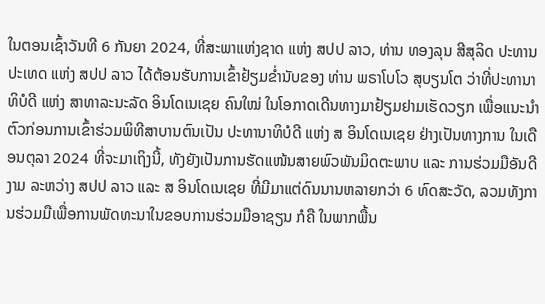ໃນຕອນເຊົ້າວັນທີ 6 ກັນຍາ 2024, ທີ່ສະພາແຫ່ງຊາດ ແຫ່ງ ສປປ ລາວ, ທ່ານ ທອງລຸນ ສີສຸລິດ ປະທານປະເທດ ແຫ່ງ ສປປ ລາວ ໄດ້ຕ້ອນຮັບການເຂົ້າຢ້ຽມຂໍ່ານັບຂອງ ທ່ານ ພຣາໂບໂວ ສຸບຽນໂຕ ວ່າທີ່ປະທານາທິບໍດີ ແຫ່ງ ສາທາລະນະລັດ ອິນໂດເນເຊຍ ຄົນໃໝ່ ໃນໂອກາດເດີນທາງມາຢ້ຽມຢາມເຮັດວຽກ ເພື່ອແນະນໍາຕົວກ່ອນການເຂົ້າຮ່ວມພິທີສາບານຕົນເປັນ ປະທານາທິບໍດີ ແຫ່ງ ສ ອິນໂດເນເຊຍ ຢ່າງເປັນທາງການ ໃນເດືອນຕຸລາ 2024 ທີ່ຈະມາເຖິງນີ້, ທັງຍັງເປັນການຮັດແໜ້ນສາຍພົວພັນມິດຕະພາບ ແລະ ການຮ່ວມມືອັນດີງາມ ລະຫວ່າງ ສປປ ລາວ ແລະ ສ ອິນໂດເນເຊຍ ທີ່ມີມາແຕ່ດົນນານຫລາຍກວ່າ 6 ທົດສະວັດ, ລວມທັງການຮ່ວມມືເພື່ອການພັດທະນາໃນຂອບການຮ່ວມມືອາຊຽນ ກໍຄື ໃນພາກພື້ນ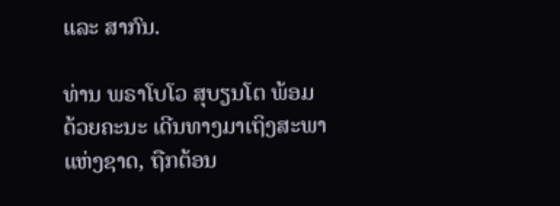ແລະ ສາກົນ.

ທ່ານ ພຣາໂບໂວ ສຸບຽນໂຕ ພ້ອມດ້ວຍຄະນະ ເດີນທາງມາເຖິງສະພາແຫ່ງຊາດ, ຖືກຕ້ອນ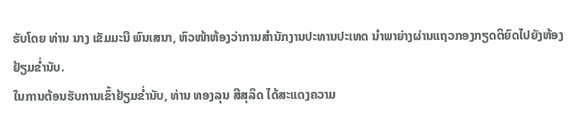ຮັບໂດຍ ທ່ານ ນາງ ເຂັມມະນີ ພົນເສນາ, ຫົວໜ້າຫ້ອງວ່າການສໍານັກງານປະທານປະເທດ ນໍາພາຍ່າງຜ່ານແຖວກອງກຽດຕິຍົດໄປຍັງຫ້ອງຢ້ຽມຂໍ່ານັບ.
ໃນການຕ້ອນຮັບການເຂົ້າຢ້ຽມຂໍ່ານັບ, ທ່ານ ທອງລຸນ ສີສຸລິດ ໄດ້ສະແດງຄວາມ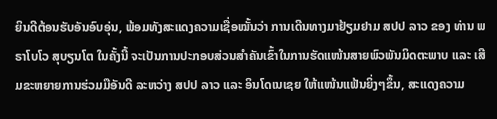ຍິນດີຕ້ອນຮັບອັນອົບອຸ່ນ, ພ້ອມທັງສະແດງຄວາມເຊື່ອໝັ້ນວ່າ ການເດີນທາງມາຢ້ຽມຢາມ ສປປ ລາວ ຂອງ ທ່ານ ພຣາໂບໂວ ສຸບຽນໂຕ ໃນຄັ້ງນີ້ ຈະເປັນການປະກອບສ່ວນສຳຄັນເຂົ້າໃນການຮັດແໜ້ນສາຍພົວພັນມິດຕະພາບ ແລະ ເສີມຂະຫຍາຍການຮ່ວມມືອັນດີ ລະຫວ່າງ ສປປ ລາວ ແລະ ອິນໂດເນເຊຍ ໃຫ້ແໜ້ນແຟ້ນຍິ່ງໆຂຶ້ນ, ສະແດງຄວາມ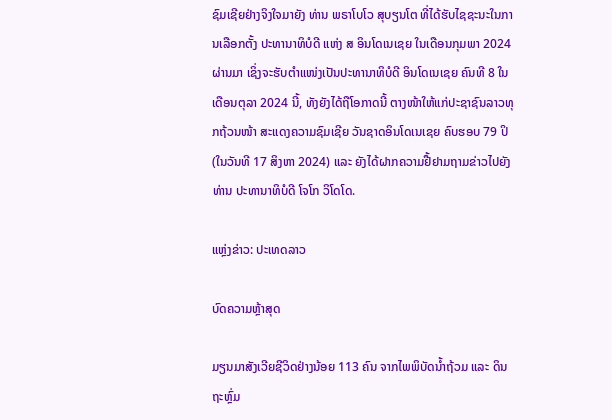ຊົມເຊີຍຢ່າງຈິງໃຈມາຍັງ ທ່ານ ພຣາໂບໂວ ສຸບຽນໂຕ ທີ່ໄດ້ຮັບໄຊຊະນະໃນການເລືອກຕັ້ງ ປະທານາທິບໍດີ ແຫ່ງ ສ ອິນໂດເນເຊຍ ໃນເດືອນກຸມພາ 2024 ຜ່ານມາ ເຊິ່ງຈະຮັບຕໍາແໜ່ງເປັນປະທານາທິບໍດີ ອິນໂດເນເຊຍ ຄົນທີ 8 ໃນເດືອນຕຸລາ 2024 ນີ້, ທັງຍັງໄດ້ຖືໂອກາດນີ້ ຕາງໜ້າໃຫ້ແກ່ປະຊາຊົນລາວທຸກຖ້ວນໜ້າ ສະແດງຄວາມຊົມເຊີຍ ວັນຊາດອິນໂດເນເຊຍ ຄົບຮອບ 79 ປິ (ໃນວັນທີ 17 ສິງຫາ 2024) ແລະ ຍັງໄດ້ຝາກຄວາມຢື້ຢາມຖາມຂ່າວໄປຍັງທ່ານ ປະທານາທິບໍດີ ໂຈໂກ ວິໂດໂດ.

ແຫຼ່ງຂ່າວ: ປະເທດລາວ

ບົດຄວາມຫຼ້າສຸດ

ມຽນມາສັງເວີຍຊີວິດຢ່າງນ້ອຍ 113 ຄົນ ຈາກໄພພິບັດນ້ຳຖ້ວມ ແລະ ດິນຖະຫຼົ່ມ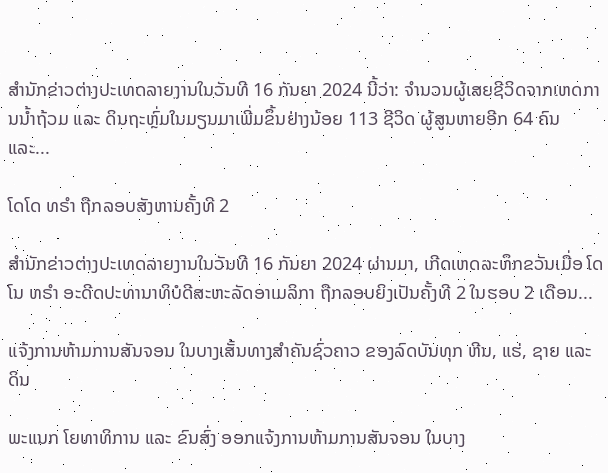ສຳນັກຂ່າວຕ່າງປະເທດລາຍງານໃນວັນທີ 16 ກັນຍາ 2024 ນີ້ວ່າ: ຈຳນວນຜູ້ເສຍຊີວິດຈາກເຫດການນ້ຳຖ້ວມ ແລະ ດິນຖະຫຼົ່ມໃນມຽນມາເພີ່ມຂຶ້ນຢ່າງນ້ອຍ 113 ຊີວິດ ຜູ້ສູນຫາຍອີກ 64 ຄົນ ແລະ...

ໂດໂດ ທຣຳ ຖືກລອບສັງຫານຄັ້ງທີ 2

ສຳນັກຂ່າວຕ່າງປະເທດລາຍງານໃນວັນທີ 16 ກັນຍາ 2024 ຜ່ານມາ, ເກີດເຫດລະທຶກຂວັນເມື່ອ ໂດໂນ ທຣຳ ອະດີດປະທານາທິບໍດີສະຫະລັດອາເມລິກາ ຖືກລອບຍິງເປັນຄັ້ງທີ 2 ໃນຮອບ 2 ເດືອນ...

ແຈ້ງການຫ້າມການສັນຈອນ ໃນບາງເສັ້ນທາງສໍາຄັນຊົ່ວຄາວ ຂອງລົດບັນທຸກ ຫີນ, ແຮ່, ຊາຍ ແລະ ດິນ

ພະແນກ ໂຍທາທິການ ແລະ ຂົນສົ່ງ ອອກແຈ້ງການຫ້າມການສັນຈອນ ໃນບາງ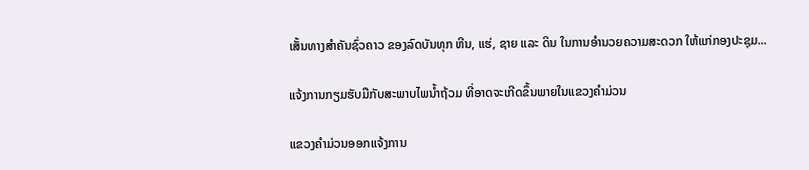ເສັ້ນທາງສໍາຄັນຊົ່ວຄາວ ຂອງລົດບັນທຸກ ຫີນ, ແຮ່, ຊາຍ ແລະ ດິນ ໃນການອໍານວຍຄວາມສະດວກ ໃຫ້ແກ່ກອງປະຊຸມ...

ແຈ້ງການກຽມຮັບມືກັບສະພາບໄພນໍ້າຖ້ວມ ທີ່ອາດຈະເກີດຂຶ້ນພາຍໃນແຂວງຄໍາມ່ວນ

ແຂວງຄຳມ່ວນອອກແຈ້ງການ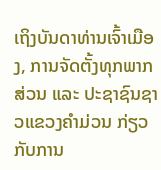ເຖິງບັນດາທ່ານເຈົ້າເມືອງ, ການຈັດຕັ້ງທຸກພາກສ່ວນ ແລະ ປະຊາຊົນຊາວແຂວງຄໍາມ່ວນ ກ່ຽວກັບການ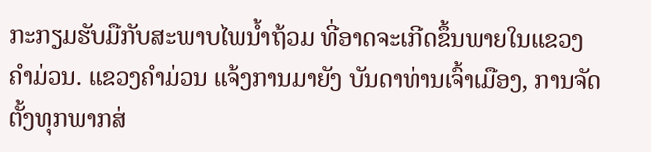ກະກຽມຮັບມືກັບສະພາບໄພນໍ້າຖ້ວມ ທີ່ອາດຈະເກີດຂຶ້ນພາຍໃນແຂວງຄໍາມ່ວນ. ແຂວງຄໍາມ່ວນ ແຈ້ງການມາຍັງ ບັນດາທ່ານເຈົ້າເມືອງ, ການຈັດຕັ້ງທຸກພາກສ່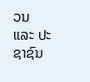ວນ ແລະ ປະຊາຊົນ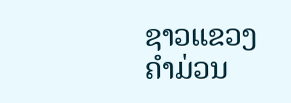ຊາວແຂວງຄໍາມ່ວນ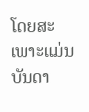ໂດຍສະເພາະແມ່ນບັນດາ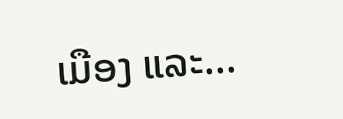ເມືອງ ແລະ...